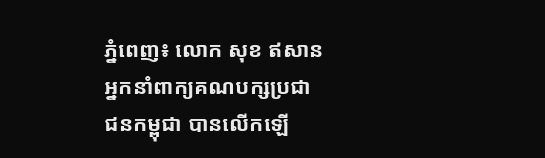ភ្នំពេញ៖ លោក សុខ ឥសាន អ្នកនាំពាក្យគណបក្សប្រជាជនកម្ពុជា បានលើកឡើ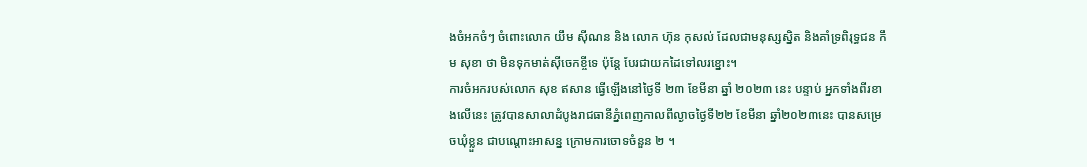ងចំអកចំៗ ចំពោះលោក យឹម ស៊ីណន និង លោក ហ៊ុន កុសល់ ដែលជាមនុស្សស្និត និងគាំទ្រពិរុទ្ធជន កឹម សុខា ថា មិនទុកមាត់ស៊ីចេកខ្ចីទេ ប៉ុន្តែ បែរជាយកដៃទៅលរខ្នោះ។
ការចំអករបស់លោក សុខ ឥសាន ធ្វើឡើងនៅថ្ងៃទី ២៣ ខែមីនា ឆ្នាំ ២០២៣ នេះ បន្ទាប់ អ្នកទាំងពីរខាងលើនេះ ត្រូវបានសាលាដំបូងរាជធានីភ្នំពេញកាលពីល្ងាចថ្ងៃទី២២ ខែមីនា ឆ្នាំ២០២៣នេះ បានសម្រេចឃុំខ្លួន ជាបណ្តោះអាសន្ន ក្រោមការចោទចំនួន ២ ។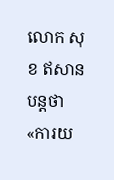លោក សុខ ឥសានបន្តថា «ការយ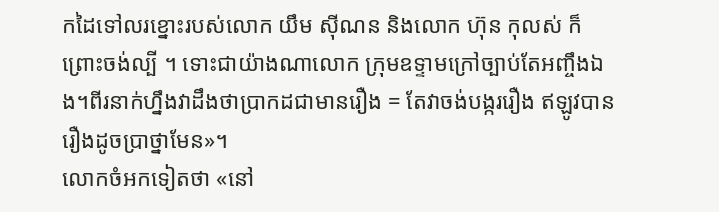កដៃទៅលរខ្នោះរបស់លោក យឹម ស៊ីណន និងលោក ហ៊ុន កុលស់ ក៏ ព្រោះចង់ល្បី ។ ទោះជាយ៉ាងណាលោក ក្រុមឧទ្ទាមក្រៅច្បាប់តែអញ្ចឹងឯង។ពីរនាក់ហ្នឹងវាដឹងថាប្រាកដជាមានរឿង = តែវាចង់បង្កររឿង ឥឡូវបានរឿងដូចប្រាថ្នាមែន»។
លោកចំអកទៀតថា «នៅ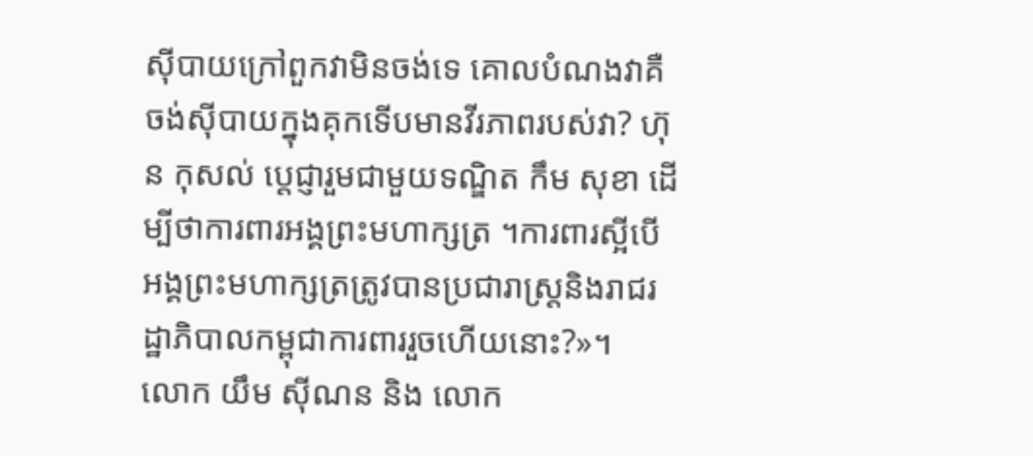ស៊ីបាយក្រៅពួកវាមិនចង់ទេ គោលបំណងវាគឺចង់ស៊ីបាយក្នុងគុកទើបមានវីរភាពរបស់វា? ហ៊ុន កុសល់ ប្តេជ្ញារួមជាមួយទណ្ឌិត កឹម សុខា ដើម្បីថាការពារអង្គព្រះមហាក្សត្រ ។ការពារស្អីបើអង្គព្រះមហាក្សត្រត្រូវបានប្រជារាស្ត្រនិងរាជរដ្ឋាភិបាលកម្ពុជាការពាររួចហើយនោះ?»។
លោក យឹម ស៊ីណន និង លោក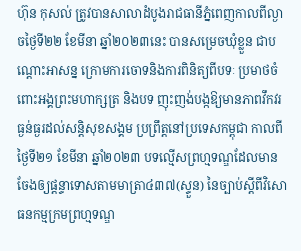ហ៊ុន កុសល់ ត្រូវបានសាលាដំបូងរាជធានីភ្នំពេញកាលពីល្ងាចថ្ងៃទី២២ ខែមីនា ឆ្នាំ២០២៣នេះ បានសម្រេចឃុំខ្លួន ជាបណ្តោះអាសន្ន ក្រោមការចោទនិងការពិនិត្យពីបទៈ ប្រមាថចំពោះអង្គព្រះមហាក្សត្រ និងបទ ញុះញង់បង្កឱ្យមានភាពវឹកវរធ្ងន់ធ្ងរដល់សន្តិសុខសង្គម ប្រព្រឹត្តនៅប្រទេសកម្ពុជា កាលពីថ្ងៃទី២១ ខែមីនា ឆ្នាំ២០២៣ បទល្មើសព្រហ្មទណ្ឌដែលមានចែងឲ្យផ្តន្ទាទោសតាមមាត្រា៤៣៧(ស្ទួន) នៃច្បាប់ស្តីពីវិសោធនកម្មក្រមព្រហ្មទណ្ឌ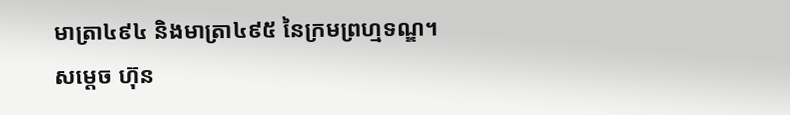មាត្រា៤៩៤ និងមាត្រា៤៩៥ នៃក្រមព្រហ្មទណ្ឌ។
សម្តេច ហ៊ុន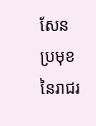សែន ប្រមុខនៃរាជរ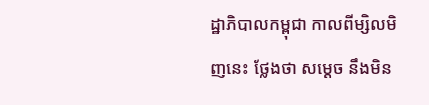ដ្ឋាភិបាលកម្ពុជា កាលពីម្សិលមិញនេះ ថ្លែងថា សម្តេច នឹងមិន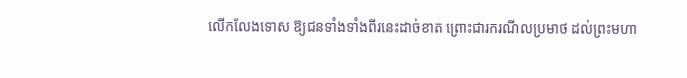លើកលែងទោស ឱ្យជនទាំងទាំងពីរនេះដាច់ខាត ព្រោះជារករណីលប្រមាថ ដល់ព្រះមហា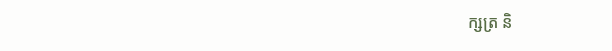ក្សត្រ និ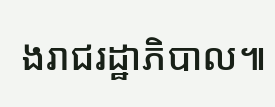ងរាជរដ្ឋាភិបាល៕